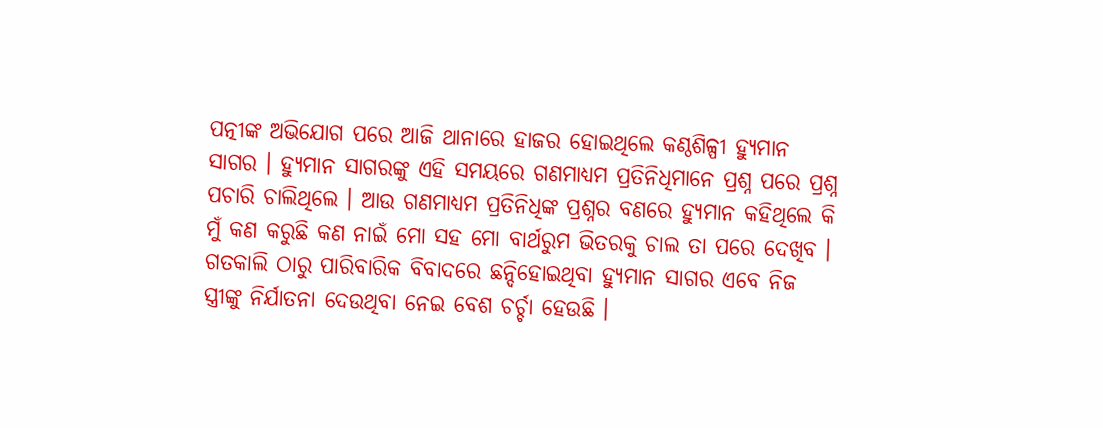ପତ୍ନୀଙ୍କ ଅଭିଯୋଗ ପରେ ଆଜି ଥାନାରେ ହାଜର ହୋଇଥିଲେ କଣ୍ଠଶିଳ୍ପୀ ହ୍ୟୁମାନ ସାଗର । ହ୍ୟୁମାନ ସାଗରଙ୍କୁ ଏହି ସମୟରେ ଗଣମାଧ୍ୟମ ପ୍ରତିନିଧିମାନେ ପ୍ରଶ୍ନ ପରେ ପ୍ରଶ୍ନ ପଚାରି ଚାଲିଥିଲେ । ଆଉ ଗଣମାଧ୍ୟମ ପ୍ରତିନିଧିଙ୍କ ପ୍ରଶ୍ନର ବଣରେ ହ୍ୟୁମାନ କହିଥିଲେ କି ମୁଁ କଣ କରୁଛି କଣ ନାଇଁ ମୋ ସହ ମୋ ବାର୍ଥରୁମ ଭିତରକୁ ଚାଲ ତା ପରେ ଦେଖିବ ।
ଗତକାଲି ଠାରୁ ପାରିବାରିକ ବିବାଦରେ ଛନ୍ଦିହୋଇଥିବା ହ୍ୟୁମାନ ସାଗର ଏବେ ନିଜ ସ୍ତ୍ରୀଙ୍କୁ ନିର୍ଯାତନା ଦେଉଥିବା ନେଇ ବେଶ ଚର୍ଚ୍ଚା ହେଉଛି ।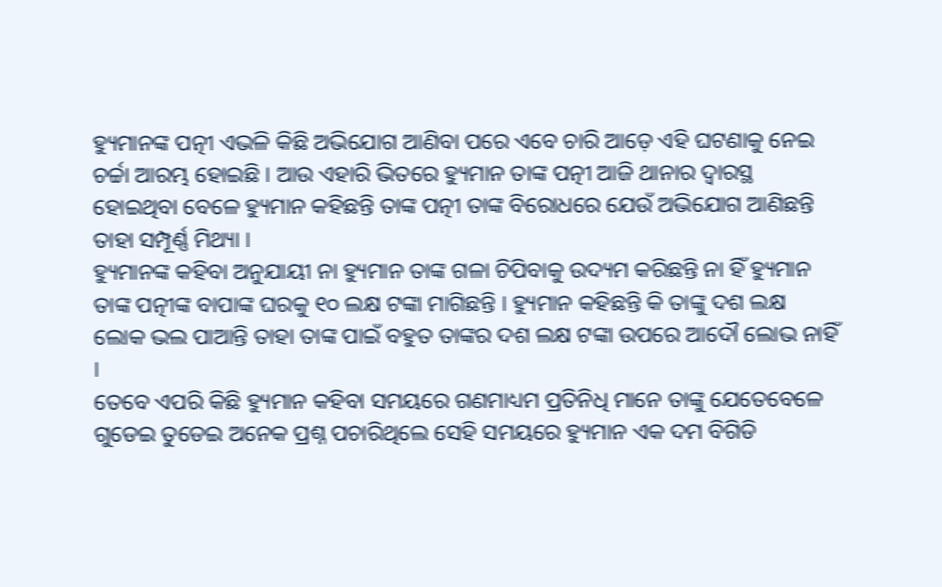ହ୍ୟୁମାନଙ୍କ ପତ୍ନୀ ଏଭଳି କିଛି ଅଭିଯୋଗ ଆଣିବା ପରେ ଏବେ ଚାରି ଆଡ଼େ ଏହି ଘଟଣାକୁ ନେଇ ଚର୍ଚ୍ଚା ଆରମ୍ଭ ହୋଇଛି । ଆଉ ଏହାରି ଭିତରେ ହ୍ୟୁମାନ ତାଙ୍କ ପତ୍ନୀ ଆଜି ଥାନାର ଦ୍ୱାରସ୍ଥ ହୋଇଥିବା ବେଳେ ହ୍ୟୁମାନ କହିଛନ୍ତି ତାଙ୍କ ପତ୍ନୀ ତାଙ୍କ ବିରୋଧରେ ଯେଉଁ ଅଭିଯୋଗ ଆଣିଛନ୍ତି ତାହା ସମ୍ପୂର୍ଣ୍ଣ ମିଥ୍ୟା ।
ହ୍ୟୁମାନଙ୍କ କହିବା ଅନୁଯାୟୀ ନା ହ୍ୟୁମାନ ତାଙ୍କ ଗଳା ଚିପିବାକୁ ଉଦ୍ୟମ କରିଛନ୍ତି ନା ହିଁ ହ୍ୟୁମାନ ତାଙ୍କ ପତ୍ନୀଙ୍କ ବାପାଙ୍କ ଘରକୁ ୧୦ ଲକ୍ଷ ଟଙ୍କା ମାଗିଛନ୍ତି । ହ୍ୟୁମାନ କହିଛନ୍ତି କି ତାଙ୍କୁ ଦଶ ଲକ୍ଷ ଲୋକ ଭଲ ପାଆନ୍ତି ତାହା ତାଙ୍କ ପାଇଁ ବହୁତ ତାଙ୍କର ଦଶ ଲକ୍ଷ ଟଙ୍କା ଉପରେ ଆଦୌ ଲୋଭ ନାହିଁ ।
ତେବେ ଏପରି କିଛି ହ୍ୟୁମାନ କହିବା ସମୟରେ ଗଣମାଧ୍ୟମ ପ୍ରତିନିଧି ମାନେ ତାଙ୍କୁ ଯେତେବେଳେ ଗୁଡେଇ ତୁଡେଇ ଅନେକ ପ୍ରଶ୍ନ ପଚାରିଥିଲେ ସେହି ସମୟରେ ହ୍ୟୁମାନ ଏକ ଦମ ବିଗିଡି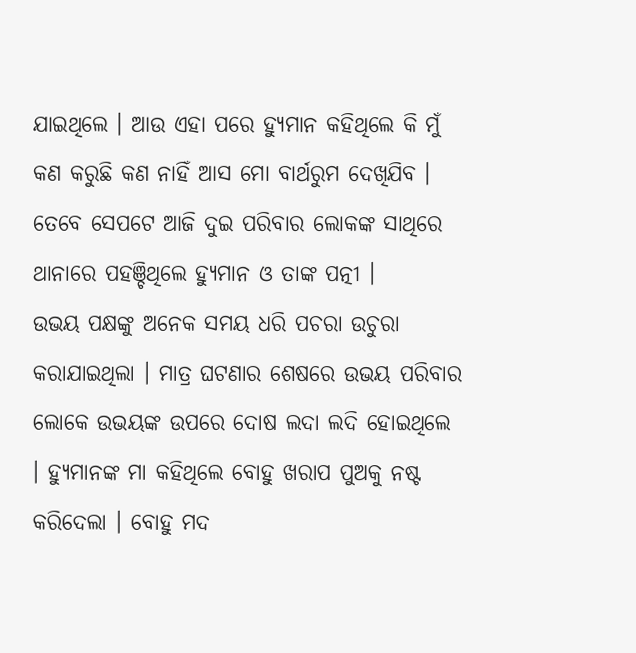ଯାଇଥିଲେ । ଆଉ ଏହା ପରେ ହ୍ୟୁମାନ କହିଥିଲେ କି ମୁଁ କଣ କରୁଛି କଣ ନାହିଁ ଆସ ମୋ ବାର୍ଥରୁମ ଦେଖିଯିବ । ତେବେ ସେପଟେ ଆଜି ଦୁଇ ପରିବାର ଲୋକଙ୍କ ସାଥିରେ ଥାନାରେ ପହଞ୍ଚିଥିଲେ ହ୍ୟୁମାନ ଓ ତାଙ୍କ ପତ୍ନୀ ।
ଉଭୟ ପକ୍ଷଙ୍କୁ ଅନେକ ସମୟ ଧରି ପଚରା ଉଚୁରା କରାଯାଇଥିଲା । ମାତ୍ର ଘଟଣାର ଶେଷରେ ଉଭୟ ପରିବାର ଲୋକେ ଉଭୟଙ୍କ ଉପରେ ଦୋଷ ଲଦା ଲଦି ହୋଇଥିଲେ । ହ୍ୟୁମାନଙ୍କ ମା କହିଥିଲେ ବୋହୁ ଖରାପ ପୁଅକୁ ନଷ୍ଟ କରିଦେଲା । ବୋହୁ ମଦ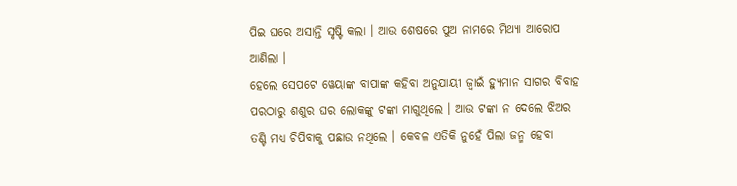ପିଇ ଘରେ ଅସାନ୍ତି ସୃଷ୍ଟି କଲା । ଆଉ ଶେଷରେ ପୁଅ ନାମରେ ମିଥ୍ୟା ଆରୋପ ଆଣିଲା ।
ହେଲେ ସେପଟେ ୱେୟାଙ୍କ ବାପାଙ୍କ କହିବା ଅନୁଯାୟୀ ଜ୍ବାଇଁ ହ୍ୟୁମାନ ସାଗର ବିବାହ ପରଠାରୁ ଶଶୁର ଘର ଲୋକଙ୍କୁ ଟଙ୍କା ମାଗୁଥିଲେ । ଆଉ ଟଙ୍କା ନ ଦେଲେ ଝିଅର ତଣ୍ଟି ମଧ୍ୟ ଚିପିବାକୁ ପଛାଉ ନଥିଲେ । କେବଳ ଏତିକି ନୁହେଁ ପିଲା ଜନ୍ମ ହେବା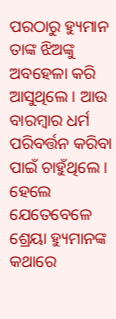ପରଠାରୁ ହ୍ୟୁମାନ ତାଙ୍କ ଝିଅଙ୍କୁ ଅବହେଳା କରି ଆସୁଥିଲେ । ଆଉ ବାରମ୍ବାର ଧର୍ମ ପରିବର୍ତ୍ତନ କରିବା ପାଇଁ ଚାହୁଁଥିଲେ ।
ହେଲେ ଯେତେବେଳେ ଶ୍ରେୟା ହ୍ୟୁମାନଙ୍କ କଥାରେ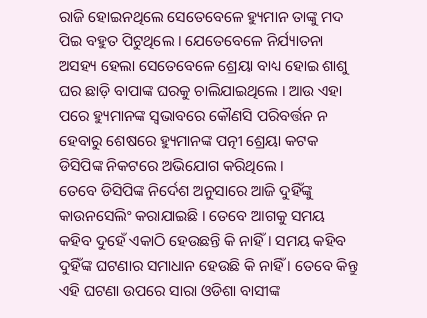ରାଜି ହୋଇନଥିଲେ ସେତେବେଳେ ହ୍ୟୁମାନ ତାଙ୍କୁ ମଦ ପିଇ ବହୁତ ପିଟୁଥିଲେ । ଯେତେବେଳେ ନିର୍ଯ୍ୟାତନା ଅସହ୍ୟ ହେଲା ସେତେବେଳେ ଶ୍ରେୟା ବାଧ୍ୟ ହୋଇ ଶାଶୁ ଘର ଛାଡ଼ି ବାପାଙ୍କ ଘରକୁ ଚାଲିଯାଇଥିଲେ । ଆଉ ଏହା ପରେ ହ୍ୟୁମାନଙ୍କ ସ୍ୱଭାବରେ କୌଣସି ପରିବର୍ତ୍ତନ ନ ହେବାରୁ ଶେଷରେ ହ୍ୟୁମାନଙ୍କ ପତ୍ନୀ ଶ୍ରେୟା କଟକ ଡିସିପିଙ୍କ ନିକଟରେ ଅଭିଯୋଗ କରିଥିଲେ ।
ତେବେ ଡିସିପିଙ୍କ ନିର୍ଦେଶ ଅନୁସାରେ ଆଜି ଦୁହିଁଙ୍କୁ କାଉନସେଲିଂ କରାଯାଇଛି । ତେବେ ଆଗକୁ ସମୟ କହିବ ଦୁହେଁ ଏକାଠି ହେଉଛନ୍ତି କି ନାହିଁ। ସମୟ କହିବ ଦୁହିଁଙ୍କ ଘଟଣାର ସମାଧାନ ହେଉଛି କି ନାହିଁ । ତେବେ କିନ୍ତୁ ଏହି ଘଟଣା ଉପରେ ସାରା ଓଡିଶା ବାସୀଙ୍କ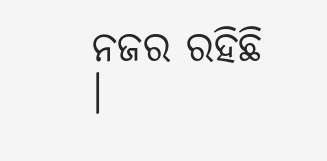ନଜର ରହିଛି ।